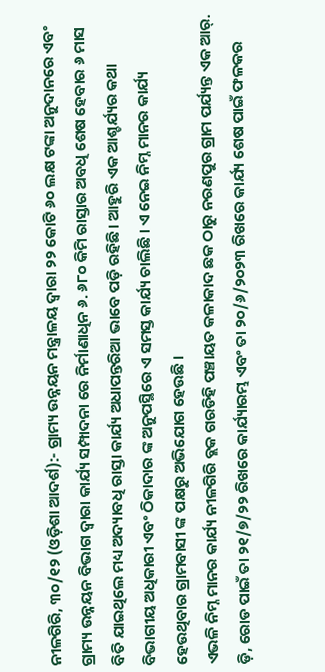ନୀଳଗିରି, ୩୦/୧୨ (ଓଡ଼ିଶା ଆଦର୍ଶ):- ଗ୍ରାମ୍ୟ ଉନ୍ନୟନ ମନ୍ତ୍ରାଳୟ ଦ୍ଵାରା ୨୨ କୋଟି ୬୦ ଲକ୍ଷ ଟଙ୍କା ଅନୁଦାନରେ ଏବଂ ଗ୍ରାମ୍ୟ ଉନ୍ନୟନ ବିଭାଗ ଦ୍ଵାରା କାର୍ଯ୍ୟ ସମ୍ପାଦନା ରେ ନିର୍ମାଣାଧିନ ୬. ୬୮୦ କିମି ରାସ୍ତାର ଅବଧି ଶେଷ ହେବାର ୬ ମାସ ବିତି ଯାଇଥିଲେ ମଧ୍ୟ ଅଦ୍ୟାବଧି ରାସ୍ତା କାର୍ଯ୍ୟ ଅଧାପନ୍ତରିଆ ଭାବେ ପଡ଼ି ରହିଛି। ଆହୁରି ଏକ ଆଶ୍ଚର୍ଯ୍ୟର କଥା ବିଭାଗୀୟ ଅଧିକାରୀ ଏବଂ ଠିକାଦାର ଙ୍କ ଅନୁପସ୍ଥିରେ ଏ ସମସ୍ତ କାର୍ଯ୍ୟ ଚାଲିଛି । ଏ ନେଇ ନିମ୍ନ ମାନର କାର୍ଯ୍ୟ ହେଉଥିବାର ଗ୍ରାମବାସୀ ଙ୍କ ପକ୍ଷରୁ ଅଭିଯୋଗ ହେଉଛି ।
ଏଭଳି ନିମ୍ନ ମାନର କାର୍ଯ୍ୟ ନୀଳଗିରି ବ୍ଲକ ଗରଡିହି ପଞ୍ଚାୟତ କଳାକାଦ ଛକ ଠାରୁ ନରଣପୁର ଗ୍ରାମ ପର୍ଯ୍ୟନ୍ତ ଏକ ଆର୍. ଡ଼ି, ରୋଡ ପାଇଁ ତା ୨୧/୭/୨୨ ରିଖରେ କାର୍ଯ୍ୟାରମ୍ଭ ଏବଂ ତା ୨୦/୬/୨୦୨୩ ରିଖରେ କାର୍ଯ୍ୟ ଶେଷ ପାଇଁ ଫଳକର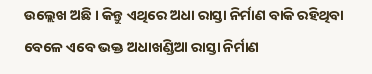ଉଲ୍ଲେଖ ଅଛି । କିନ୍ତୁ ଏଥିରେ ଅଧା ରାସ୍ତା ନିର୍ମାଣ ବାକି ରହିଥିବା ବେଳେ ଏବେ ଭକ୍ତ ଅଧାଖଣ୍ଡିଆ ରାସ୍ତା ନିର୍ମାଣ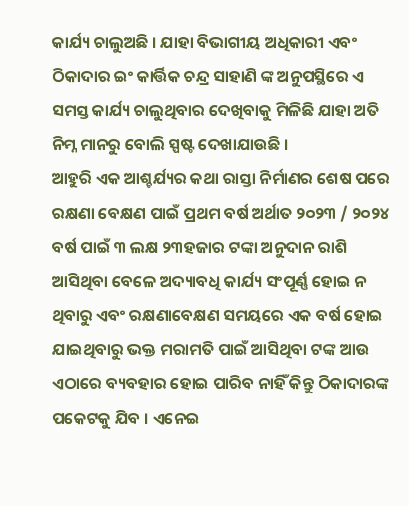କାର୍ଯ୍ୟ ଚାଲୁଅଛି । ଯାହା ବିଭାଗୀୟ ଅଧିକାରୀ ଏବଂ ଠିକାଦାର ଇଂ କାର୍ତ୍ତିକ ଚନ୍ଦ୍ର ସାହାଣି ଙ୍କ ଅନୁପସ୍ଥିରେ ଏ ସମସ୍ତ କାର୍ଯ୍ୟ ଚାଲୁଥିବାର ଦେଖିବାକୁ ମିଳିଛି ଯାହା ଅତି ନିମ୍ନ ମାନରୁ ବୋଲି ସ୍ପଷ୍ଟ ଦେଖାଯାଉଛି ।
ଆହୁରି ଏକ ଆଶ୍ଚର୍ଯ୍ୟର କଥା ରାସ୍ତା ନିର୍ମାଣର ଶେଷ ପରେ ରକ୍ଷଣା ବେକ୍ଷଣ ପାଇଁ ପ୍ରଥମ ବର୍ଷ ଅର୍ଥାତ ୨୦୨୩ / ୨୦୨୪ ବର୍ଷ ପାଇଁ ୩ ଲକ୍ଷ ୨୩ହଜାର ଟଙ୍କା ଅନୁଦାନ ରାଶି ଆସିଥିବା ବେଳେ ଅଦ୍ୟାବଧି କାର୍ଯ୍ୟ ସଂପୂର୍ଣ୍ଣ ହୋଇ ନ ଥିବାରୁ ଏବଂ ରକ୍ଷଣାବେକ୍ଷଣ ସମୟରେ ଏକ ବର୍ଷ ହୋଇ ଯାଇଥିବାରୁ ଭକ୍ତ ମରାମତି ପାଇଁ ଆସିଥିବା ଟଙ୍କ ଆଉ ଏଠାରେ ବ୍ୟବହାର ହୋଇ ପାରିବ ନାହିଁ କିନ୍ତୁ ଠିକାଦାରଙ୍କ ପକେଟକୁ ଯିବ । ଏନେଇ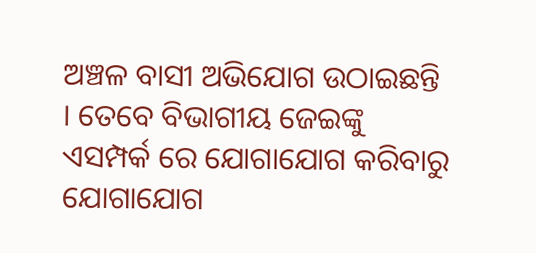ଅଞ୍ଚଳ ବାସୀ ଅଭିଯୋଗ ଉଠାଇଛନ୍ତି । ତେବେ ବିଭାଗୀୟ ଜେଇଙ୍କୁ ଏସମ୍ପର୍କ ରେ ଯୋଗାଯୋଗ କରିବାରୁ ଯୋଗାଯୋଗ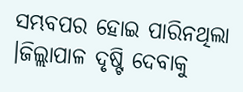ସମ୍ଭବପର ହୋଇ ପାରିନଥିଲା ।ଜିଲ୍ଲାପାଳ ଦୃଷ୍ଟି ଦେବାକୁ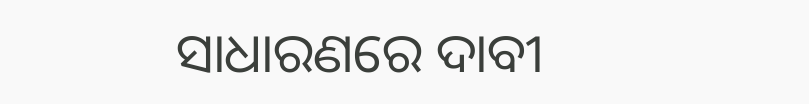ସାଧାରଣରେ ଦାବୀ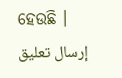ହେଉଛି ।
إرسال تعليق